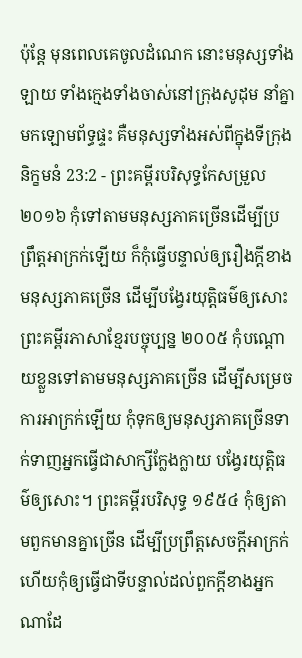ប៉ុន្ដែ មុនពេលគេចូលដំណេក នោះមនុស្សទាំងឡាយ ទាំងក្មេងទាំងចាស់នៅក្រុងសូដុម នាំគ្នាមកឡោមព័ទ្ធផ្ទះ គឺមនុស្សទាំងអស់ពីក្នុងទីក្រុង
និក្ខមនំ 23:2 - ព្រះគម្ពីរបរិសុទ្ធកែសម្រួល ២០១៦ កុំទៅតាមមនុស្សភាគច្រើនដើម្បីប្រព្រឹត្តអាក្រក់ឡើយ ក៏កុំធ្វើបន្ទាល់ឲ្យរឿងក្តីខាងមនុស្សភាគច្រើន ដើម្បីបង្វែរយុត្តិធម៌ឲ្យសោះ ព្រះគម្ពីរភាសាខ្មែរបច្ចុប្បន្ន ២០០៥ កុំបណ្ដោយខ្លួនទៅតាមមនុស្សភាគច្រើន ដើម្បីសម្រេចការអាក្រក់ឡើយ កុំទុកឲ្យមនុស្សភាគច្រើនទាក់ទាញអ្នកធ្វើជាសាក្សីក្លែងក្លាយ បង្វែរយុត្តិធម៌ឲ្យសោះ។ ព្រះគម្ពីរបរិសុទ្ធ ១៩៥៤ កុំឲ្យតាមពួកមានគ្នាច្រើន ដើម្បីប្រព្រឹត្តសេចក្ដីអាក្រក់ ហើយកុំឲ្យធ្វើជាទីបន្ទាល់ដល់ពួកក្តីខាងអ្នកណាដែ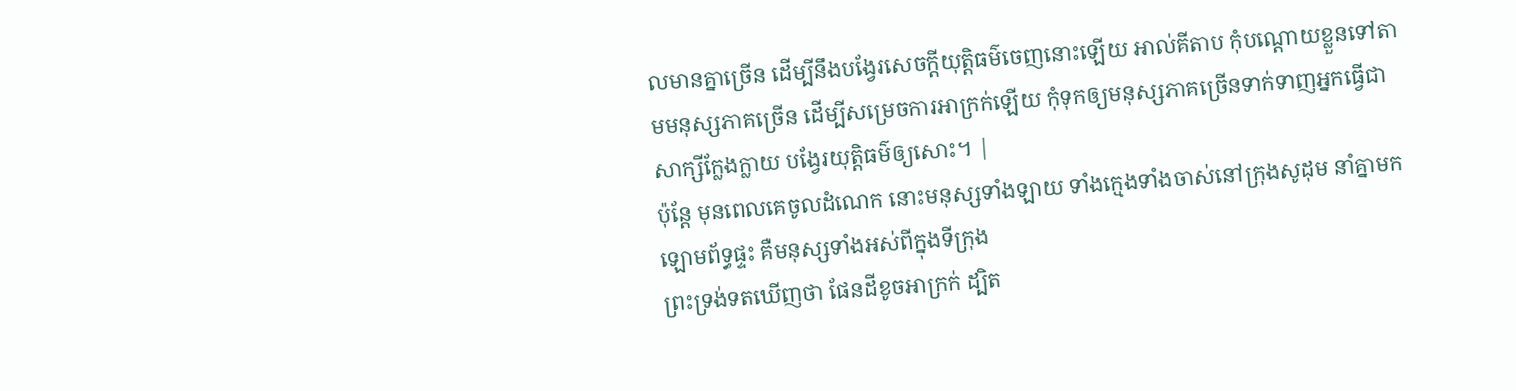លមានគ្នាច្រើន ដើម្បីនឹងបង្វែរសេចក្ដីយុត្តិធម៌ចេញនោះឡើយ អាល់គីតាប កុំបណ្តោយខ្លួនទៅតាមមនុស្សភាគច្រើន ដើម្បីសម្រេចការអាក្រក់ឡើយ កុំទុកឲ្យមនុស្សភាគច្រើនទាក់ទាញអ្នកធ្វើជាសាក្សីក្លែងក្លាយ បង្វែរយុត្តិធម៌ឲ្យសោះ។ |
ប៉ុន្ដែ មុនពេលគេចូលដំណេក នោះមនុស្សទាំងឡាយ ទាំងក្មេងទាំងចាស់នៅក្រុងសូដុម នាំគ្នាមកឡោមព័ទ្ធផ្ទះ គឺមនុស្សទាំងអស់ពីក្នុងទីក្រុង
ព្រះទ្រង់ទតឃើញថា ផែនដីខូចអាក្រក់ ដ្បិត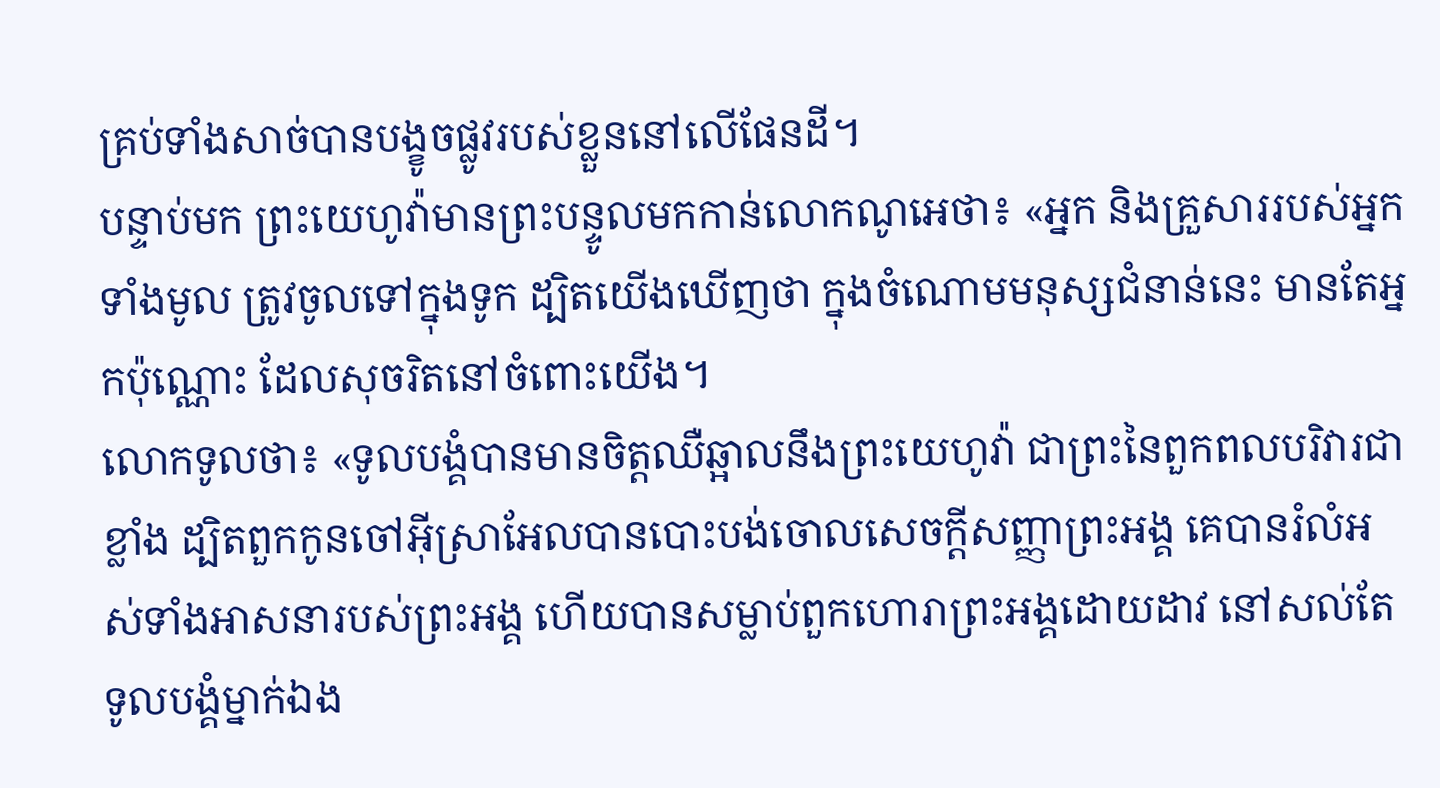គ្រប់ទាំងសាច់បានបង្ខូចផ្លូវរបស់ខ្លួននៅលើផែនដី។
បន្ទាប់មក ព្រះយេហូវ៉ាមានព្រះបន្ទូលមកកាន់លោកណូអេថា៖ «អ្នក និងគ្រួសាររបស់អ្នកទាំងមូល ត្រូវចូលទៅក្នុងទូក ដ្បិតយើងឃើញថា ក្នុងចំណោមមនុស្សជំនាន់នេះ មានតែអ្នកប៉ុណ្ណោះ ដែលសុចរិតនៅចំពោះយើង។
លោកទូលថា៖ «ទូលបង្គំបានមានចិត្តឈឺឆ្អាលនឹងព្រះយេហូវ៉ា ជាព្រះនៃពួកពលបរិវារជាខ្លាំង ដ្បិតពួកកូនចៅអ៊ីស្រាអែលបានបោះបង់ចោលសេចក្ដីសញ្ញាព្រះអង្គ គេបានរំលំអស់ទាំងអាសនារបស់ព្រះអង្គ ហើយបានសម្លាប់ពួកហោរាព្រះអង្គដោយដាវ នៅសល់តែទូលបង្គំម្នាក់ឯង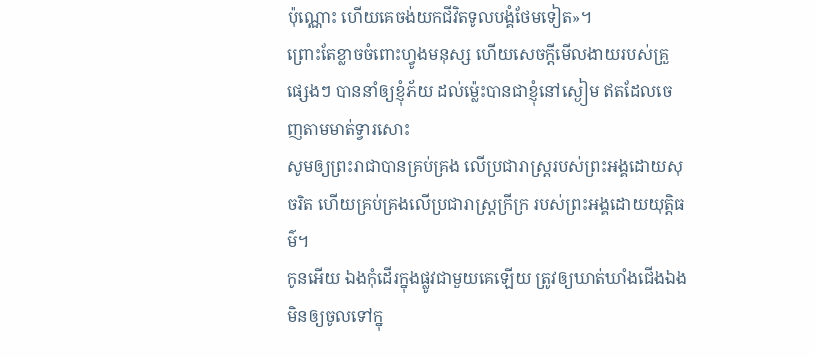ប៉ុណ្ណោះ ហើយគេចង់យកជីវិតទូលបង្គំថែមទៀត»។
ព្រោះតែខ្លាចចំពោះហ្វូងមនុស្ស ហើយសេចក្ដីមើលងាយរបស់គ្រួផ្សេងៗ បាននាំឲ្យខ្ញុំភ័យ ដល់ម៉្លេះបានជាខ្ញុំនៅស្ងៀម ឥតដែលចេញតាមមាត់ទ្វារសោះ
សូមឲ្យព្រះរាជាបានគ្រប់គ្រង លើប្រជារាស្ត្ររបស់ព្រះអង្គដោយសុចរិត ហើយគ្រប់គ្រងលើប្រជារាស្ត្រក្រីក្រ របស់ព្រះអង្គដោយយុត្តិធម៌។
កូនអើយ ឯងកុំដើរក្នុងផ្លូវជាមួយគេឡើយ ត្រូវឲ្យឃាត់ឃាំងជើងឯងមិនឲ្យចូលទៅក្នុ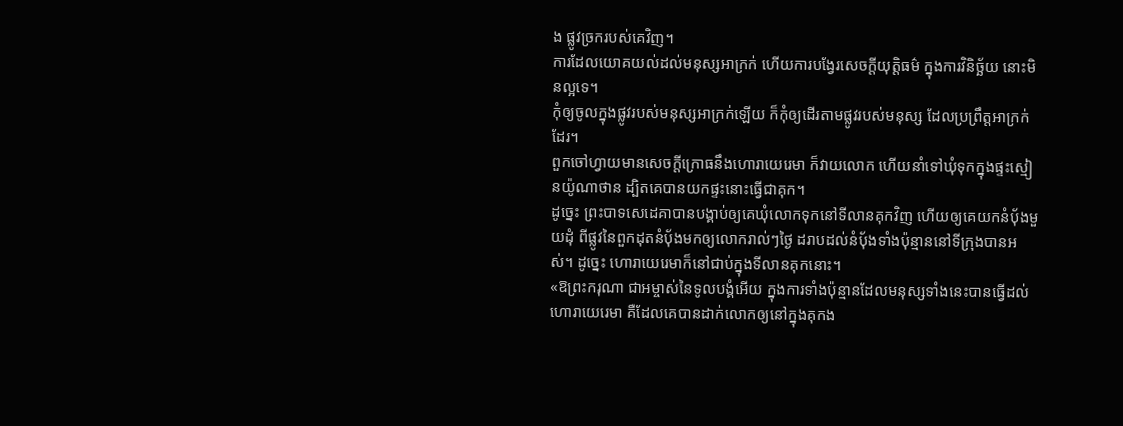ង ផ្លូវច្រករបស់គេវិញ។
ការដែលយោគយល់ដល់មនុស្សអាក្រក់ ហើយការបង្វែរសេចក្ដីយុត្តិធម៌ ក្នុងការវិនិច្ឆ័យ នោះមិនល្អទេ។
កុំឲ្យចូលក្នុងផ្លូវរបស់មនុស្សអាក្រក់ឡើយ ក៏កុំឲ្យដើរតាមផ្លូវរបស់មនុស្ស ដែលប្រព្រឹត្តអាក្រក់ដែរ។
ពួកចៅហ្វាយមានសេចក្ដីក្រោធនឹងហោរាយេរេមា ក៏វាយលោក ហើយនាំទៅឃុំទុកក្នុងផ្ទះស្មៀនយ៉ូណាថាន ដ្បិតគេបានយកផ្ទះនោះធ្វើជាគុក។
ដូច្នេះ ព្រះបាទសេដេគាបានបង្គាប់ឲ្យគេឃុំលោកទុកនៅទីលានគុកវិញ ហើយឲ្យគេយកនំបុ័ងមួយដុំ ពីផ្លូវនៃពួកដុតនំបុ័ងមកឲ្យលោករាល់ៗថ្ងៃ ដរាបដល់នំបុ័ងទាំងប៉ុន្មាននៅទីក្រុងបានអស់។ ដូច្នេះ ហោរាយេរេមាក៏នៅជាប់ក្នុងទីលានគុកនោះ។
«ឱព្រះករុណា ជាអម្ចាស់នៃទូលបង្គំអើយ ក្នុងការទាំងប៉ុន្មានដែលមនុស្សទាំងនេះបានធ្វើដល់ហោរាយេរេមា គឺដែលគេបានដាក់លោកឲ្យនៅក្នុងគុកង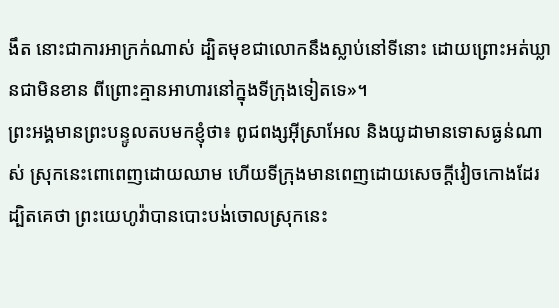ងឹត នោះជាការអាក្រក់ណាស់ ដ្បិតមុខជាលោកនឹងស្លាប់នៅទីនោះ ដោយព្រោះអត់ឃ្លានជាមិនខាន ពីព្រោះគ្មានអាហារនៅក្នុងទីក្រុងទៀតទេ»។
ព្រះអង្គមានព្រះបន្ទូលតបមកខ្ញុំថា៖ ពូជពង្សអ៊ីស្រាអែល និងយូដាមានទោសធ្ងន់ណាស់ ស្រុកនេះពោពេញដោយឈាម ហើយទីក្រុងមានពេញដោយសេចក្ដីវៀចកោងដែរ ដ្បិតគេថា ព្រះយេហូវ៉ាបានបោះបង់ចោលស្រុកនេះ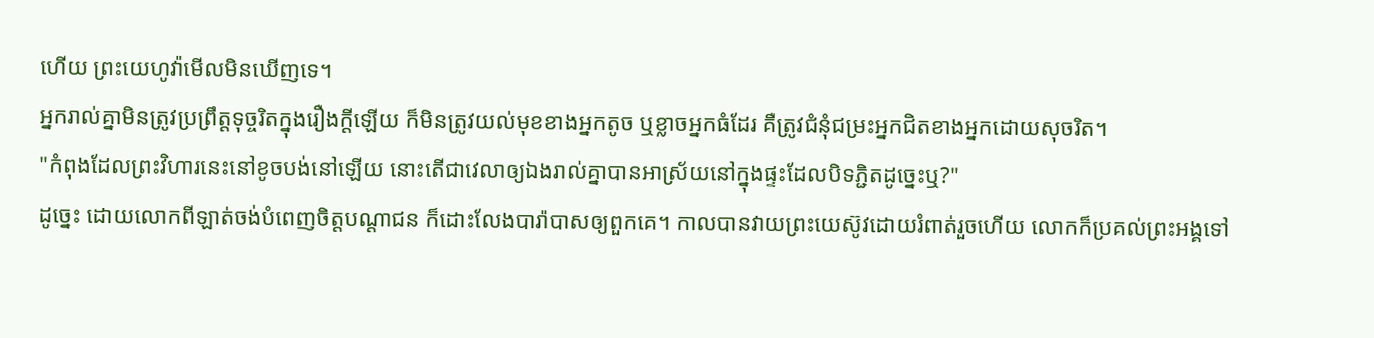ហើយ ព្រះយេហូវ៉ាមើលមិនឃើញទេ។
អ្នករាល់គ្នាមិនត្រូវប្រព្រឹត្តទុច្ចរិតក្នុងរឿងក្តីឡើយ ក៏មិនត្រូវយល់មុខខាងអ្នកតូច ឬខ្លាចអ្នកធំដែរ គឺត្រូវជំនុំជម្រះអ្នកជិតខាងអ្នកដោយសុចរិត។
"កំពុងដែលព្រះវិហារនេះនៅខូចបង់នៅឡើយ នោះតើជាវេលាឲ្យឯងរាល់គ្នាបានអាស្រ័យនៅក្នុងផ្ទះដែលបិទភ្ជិតដូច្នេះឬ?"
ដូច្នេះ ដោយលោកពីឡាត់ចង់បំពេញចិត្តបណ្ដាជន ក៏ដោះលែងបារ៉ាបាសឲ្យពួកគេ។ កាលបានវាយព្រះយេស៊ូវដោយរំពាត់រួចហើយ លោកក៏ប្រគល់ព្រះអង្គទៅ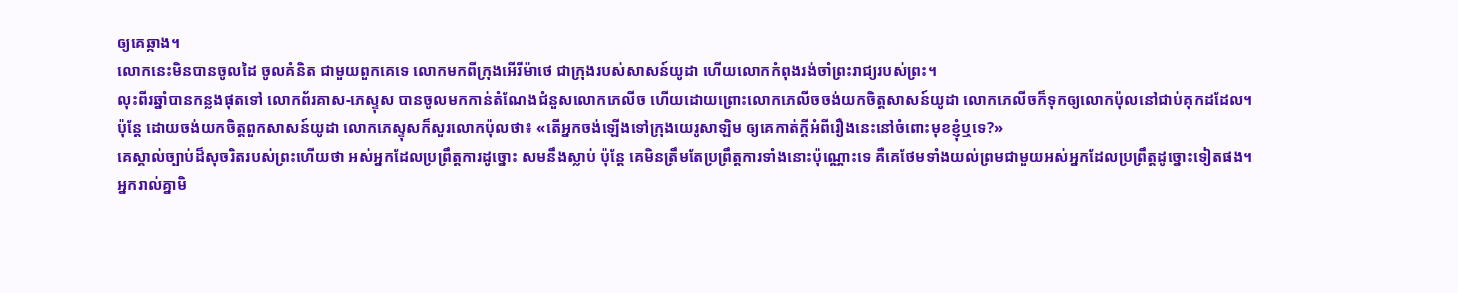ឲ្យគេឆ្កាង។
លោកនេះមិនបានចូលដៃ ចូលគំនិត ជាមួយពួកគេទេ លោកមកពីក្រុងអើរីម៉ាថេ ជាក្រុងរបស់សាសន៍យូដា ហើយលោកកំពុងរង់ចាំព្រះរាជ្យរបស់ព្រះ។
លុះពីរឆ្នាំបានកន្លងផុតទៅ លោកព័រគាស-ភេស្ទុស បានចូលមកកាន់តំណែងជំនួសលោកភេលីច ហើយដោយព្រោះលោកភេលីចចង់យកចិត្តសាសន៍យូដា លោកភេលីចក៏ទុកឲ្យលោកប៉ុលនៅជាប់គុកដដែល។
ប៉ុន្ដែ ដោយចង់យកចិត្តពួកសាសន៍យូដា លោកភេស្ទុសក៏សួរលោកប៉ុលថា៖ «តើអ្នកចង់ឡើងទៅក្រុងយេរូសាឡិម ឲ្យគេកាត់ក្ដីអំពីរឿងនេះនៅចំពោះមុខខ្ញុំឬទេ?»
គេស្គាល់ច្បាប់ដ៏សុចរិតរបស់ព្រះហើយថា អស់អ្នកដែលប្រព្រឹត្តការដូច្នោះ សមនឹងស្លាប់ ប៉ុន្តែ គេមិនត្រឹមតែប្រព្រឹត្តការទាំងនោះប៉ុណ្ណោះទេ គឺគេថែមទាំងយល់ព្រមជាមួយអស់អ្នកដែលប្រព្រឹត្តដូច្នោះទៀតផង។
អ្នករាល់គ្នាមិ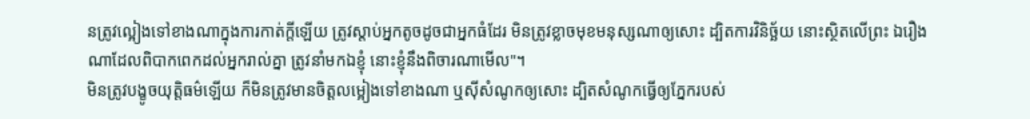នត្រូវល្អៀងទៅខាងណាក្នុងការកាត់ក្តីឡើយ ត្រូវស្តាប់អ្នកតូចដូចជាអ្នកធំដែរ មិនត្រូវខ្លាចមុខមនុស្សណាឲ្យសោះ ដ្បិតការវិនិច្ឆ័យ នោះស្ថិតលើព្រះ ឯរឿងណាដែលពិបាកពេកដល់អ្នករាល់គ្នា ត្រូវនាំមកឯខ្ញុំ នោះខ្ញុំនឹងពិចារណាមើល"។
មិនត្រូវបង្ខូចយុត្តិធម៌ឡើយ ក៏មិនត្រូវមានចិត្តលម្អៀងទៅខាងណា ឬស៊ីសំណូកឲ្យសោះ ដ្បិតសំណូកធ្វើឲ្យភ្នែករបស់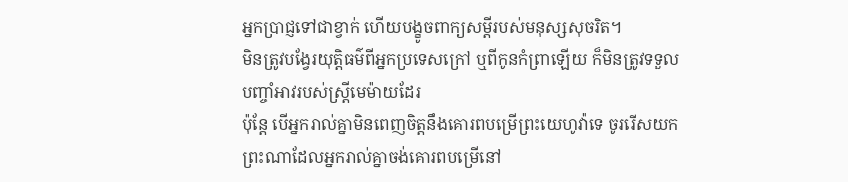អ្នកប្រាជ្ញទៅជាខ្វាក់ ហើយបង្ខូចពាក្យសម្ដីរបស់មនុស្សសុចរិត។
មិនត្រូវបង្វែរយុត្តិធម៌ពីអ្នកប្រទេសក្រៅ ឬពីកូនកំព្រាឡើយ ក៏មិនត្រូវទទួលបញ្ចាំអាវរបស់ស្រ្ដីមេម៉ាយដែរ
ប៉ុន្ដែ បើអ្នករាល់គ្នាមិនពេញចិត្តនឹងគោរពបម្រើព្រះយេហូវ៉ាទេ ចូររើសយកព្រះណាដែលអ្នករាល់គ្នាចង់គោរពបម្រើនៅ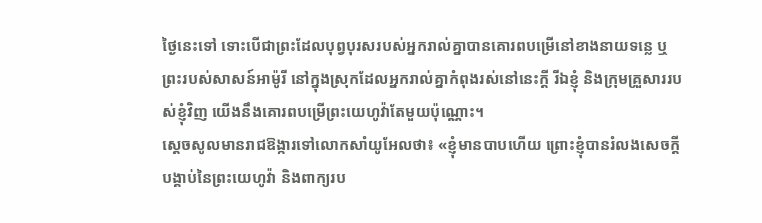ថ្ងៃនេះទៅ ទោះបើជាព្រះដែលបុព្វបុរសរបស់អ្នករាល់គ្នាបានគោរពបម្រើនៅខាងនាយទន្លេ ឬព្រះរបស់សាសន៍អាម៉ូរី នៅក្នុងស្រុកដែលអ្នករាល់គ្នាកំពុងរស់នៅនេះក្តី រីឯខ្ញុំ និងក្រុមគ្រួសាររបស់ខ្ញុំវិញ យើងនឹងគោរពបម្រើព្រះយេហូវ៉ាតែមួយប៉ុណ្ណោះ។
ស្ដេចសូលមានរាជឱង្ការទៅលោកសាំយូអែលថា៖ «ខ្ញុំមានបាបហើយ ព្រោះខ្ញុំបានរំលងសេចក្ដីបង្គាប់នៃព្រះយេហូវ៉ា និងពាក្យរប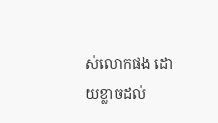ស់លោកផង ដោយខ្លាចដល់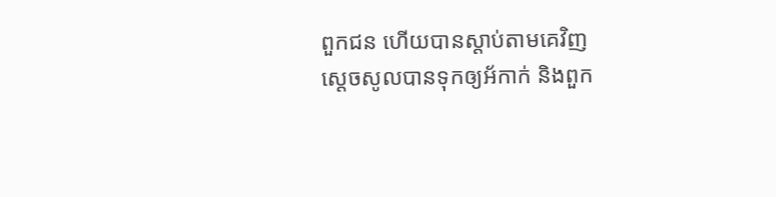ពួកជន ហើយបានស្តាប់តាមគេវិញ
ស្ដេចសូលបានទុកឲ្យអ័កាក់ និងពួក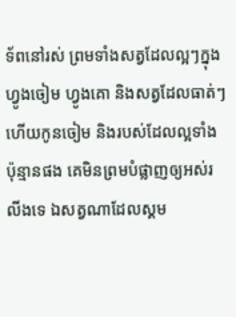ទ័ពនៅរស់ ព្រមទាំងសត្វដែលល្អៗក្នុងហ្វូងចៀម ហ្វូងគោ និងសត្វដែលធាត់ៗ ហើយកូនចៀម និងរបស់ដែលល្អទាំងប៉ុន្មានផង គេមិនព្រមបំផ្លាញឲ្យអស់រលីងទេ ឯសត្វណាដែលស្គម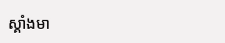ស្គាំងមា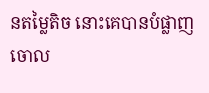នតម្លៃតិច នោះគេបានបំផ្លាញចោល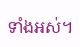ទាំងអស់។